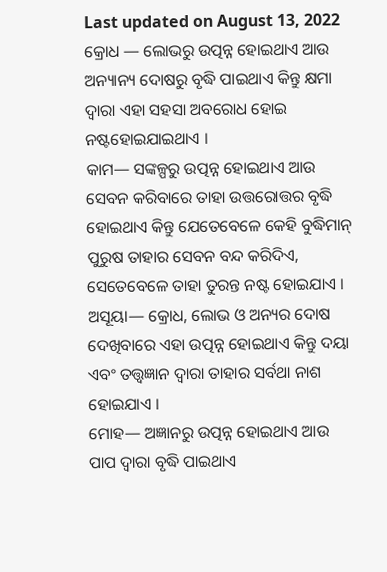Last updated on August 13, 2022
କ୍ରୋଧ — ଲୋଭରୁ ଉତ୍ପନ୍ନ ହୋଇଥାଏ ଆଉ ଅନ୍ୟାନ୍ୟ ଦୋଷରୁ ବୃଦ୍ଧି ପାଇଥାଏ କିନ୍ତୁ କ୍ଷମା ଦ୍ୱାରା ଏହା ସହସା ଅବରୋଧ ହୋଇ ନଷ୍ଟହୋଇଯାଇଥାଏ ।
କାମ— ସଙ୍କଳ୍ପରୁ ଉତ୍ପନ୍ନ ହୋଇଥାଏ ଆଉ ସେବନ କରିବାରେ ତାହା ଉତ୍ତରୋତ୍ତର ବୃଦ୍ଧି ହୋଇଥାଏ କିନ୍ତୁ ଯେତେବେଳେ କେହି ବୁଦ୍ଧିମାନ୍ ପୁରୁଷ ତାହାର ସେବନ ବନ୍ଦ କରିଦିଏ, ସେତେବେଳେ ତାହା ତୁରନ୍ତ ନଷ୍ଟ ହୋଇଯାଏ ।
ଅସୂୟା— କ୍ରୋଧ, ଲୋଭ ଓ ଅନ୍ୟର ଦୋଷ ଦେଖିବାରେ ଏହା ଉତ୍ପନ୍ନ ହୋଇଥାଏ କିନ୍ତୁ ଦୟା ଏବଂ ତତ୍ତ୍ୱଜ୍ଞାନ ଦ୍ୱାରା ତାହାର ସର୍ବଥା ନାଶ ହୋଇଯାଏ ।
ମୋହ— ଅଜ୍ଞାନରୁ ଉତ୍ପନ୍ନ ହୋଇଥାଏ ଆଉ ପାପ ଦ୍ୱାରା ବୃଦ୍ଧି ପାଇଥାଏ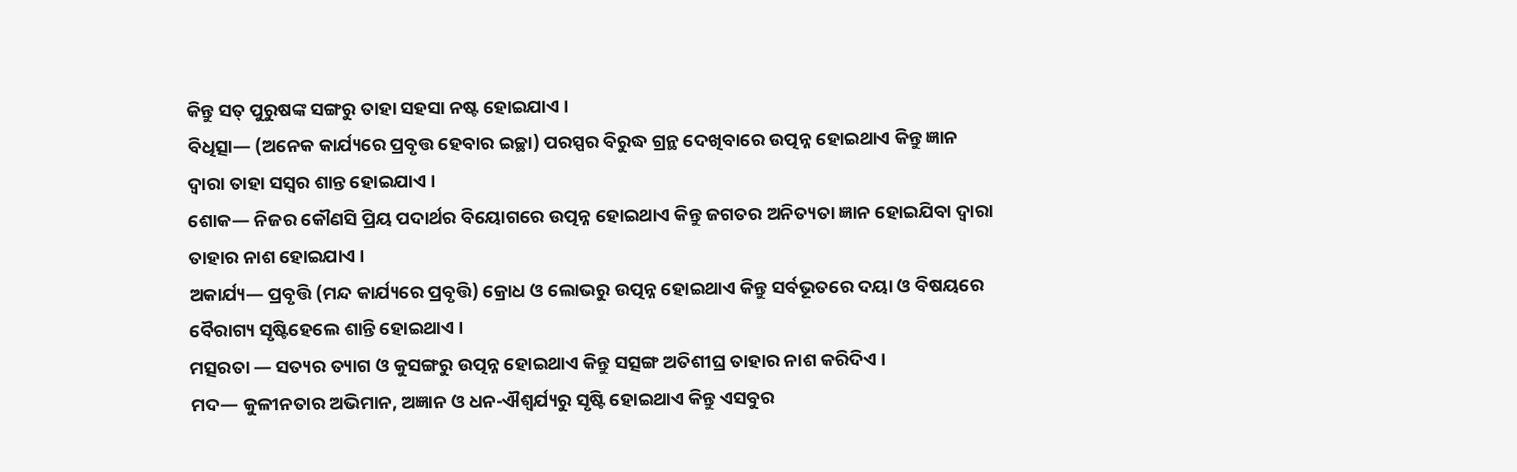କିନ୍ତୁ ସତ୍ ପୁରୁଷଙ୍କ ସଙ୍ଗରୁ ତାହା ସହସା ନଷ୍ଟ ହୋଇଯାଏ ।
ବିଧିତ୍ସା— (ଅନେକ କାର୍ଯ୍ୟରେ ପ୍ରବୃତ୍ତ ହେବାର ଇଚ୍ଛା) ପରସ୍ପର ବିରୁଦ୍ଧ ଗ୍ରନ୍ଥ ଦେଖିବାରେ ଉତ୍ପନ୍ନ ହୋଇଥାଏ କିନ୍ତୁ ଜ୍ଞାନ ଦ୍ୱାରା ତାହା ସସ୍ୱର ଶାନ୍ତ ହୋଇଯାଏ ।
ଶୋକ— ନିଜର କୌଣସି ପ୍ରିୟ ପଦାର୍ଥର ବିୟୋଗରେ ଉତ୍ପନ୍ନ ହୋଇଥାଏ କିନ୍ତୁ ଜଗତର ଅନିତ୍ୟତା ଜ୍ଞାନ ହୋଇଯିବା ଦ୍ୱାରା ତାହାର ନାଶ ହୋଇଯାଏ ।
ଅକାର୍ଯ୍ୟ— ପ୍ରବୃତ୍ତି (ମନ୍ଦ କାର୍ଯ୍ୟରେ ପ୍ରବୃତ୍ତି) କ୍ରୋଧ ଓ ଲୋଭରୁ ଉତ୍ପନ୍ନ ହୋଇଥାଏ କିନ୍ତୁ ସର୍ବଭୂତରେ ଦୟା ଓ ବିଷୟରେ ବୈରାଗ୍ୟ ସୃଷ୍ଟିହେଲେ ଶାନ୍ତି ହୋଇଥାଏ ।
ମତ୍ସରତା — ସତ୍ୟର ତ୍ୟାଗ ଓ କୁସଙ୍ଗରୁ ଉତ୍ପନ୍ନ ହୋଇଥାଏ କିନ୍ତୁ ସତ୍ସଙ୍ଗ ଅତିଶୀଘ୍ର ତାହାର ନାଶ କରିଦିଏ ।
ମଦ— କୁଳୀନତାର ଅଭିମାନ, ଅଜ୍ଞାନ ଓ ଧନ-ଐଶ୍ୱର୍ଯ୍ୟରୁ ସୃଷ୍ଟି ହୋଇଥାଏ କିନ୍ତୁ ଏସବୁର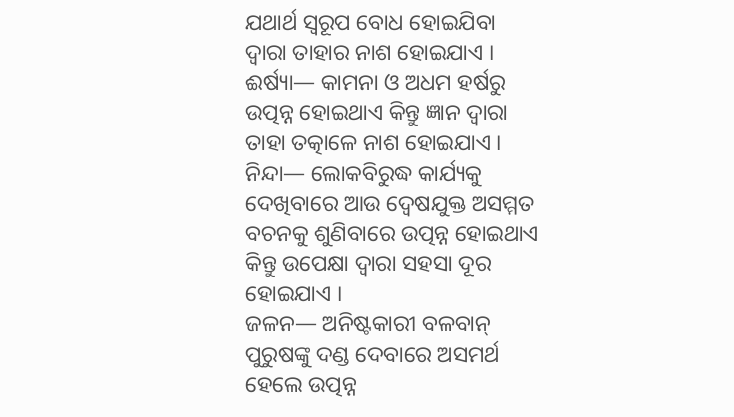ଯଥାର୍ଥ ସ୍ୱରୂପ ବୋଧ ହୋଇଯିବା ଦ୍ୱାରା ତାହାର ନାଶ ହୋଇଯାଏ ।
ଈର୍ଷ୍ୟା— କାମନା ଓ ଅଧମ ହର୍ଷରୁ ଉତ୍ପନ୍ନ ହୋଇଥାଏ କିନ୍ତୁ ଜ୍ଞାନ ଦ୍ୱାରା ତାହା ତତ୍କାଳେ ନାଶ ହୋଇଯାଏ ।
ନିନ୍ଦା— ଲୋକବିରୁଦ୍ଧ କାର୍ଯ୍ୟକୁ ଦେଖିବାରେ ଆଉ ଦ୍ୱେଷଯୁକ୍ତ ଅସମ୍ମତ ବଚନକୁ ଶୁଣିବାରେ ଉତ୍ପନ୍ନ ହୋଇଥାଏ କିନ୍ତୁ ଉପେକ୍ଷା ଦ୍ୱାରା ସହସା ଦୂର ହୋଇଯାଏ ।
ଜଳନ— ଅନିଷ୍ଟକାରୀ ବଳବାନ୍ ପୁରୁଷଙ୍କୁ ଦଣ୍ଡ ଦେବାରେ ଅସମର୍ଥ ହେଲେ ଉତ୍ପନ୍ନ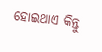ହୋଇଥାଏ କିନ୍ତୁ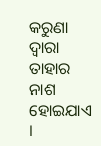କରୁଣା ଦ୍ୱାରା ତାହାର ନାଶ ହୋଇଯାଏ ।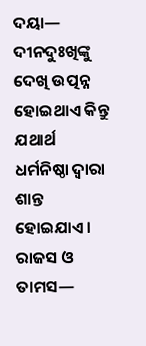ଦୟା— ଦୀନଦୁଃଖିଙ୍କୁ ଦେଖି ଉତ୍ପନ୍ନ ହୋଇଥାଏ କିନ୍ତୁ ଯଥାର୍ଥ ଧର୍ମନିଷ୍ଠା ଦ୍ୱାରା ଶାନ୍ତ ହୋଇଯାଏ ।
ରାଜସ ଓ ତାମସ—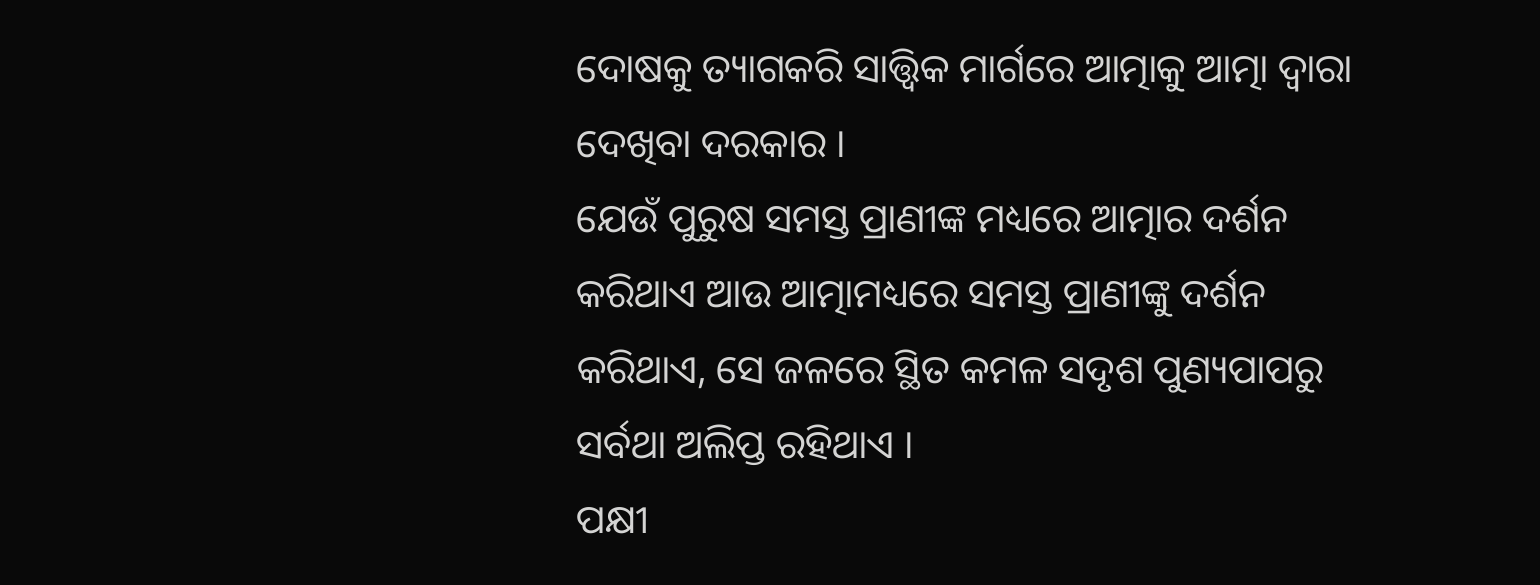ଦୋଷକୁ ତ୍ୟାଗକରି ସାତ୍ତ୍ୱିକ ମାର୍ଗରେ ଆତ୍ମାକୁ ଆତ୍ମା ଦ୍ୱାରା ଦେଖିବା ଦରକାର ।
ଯେଉଁ ପୁରୁଷ ସମସ୍ତ ପ୍ରାଣୀଙ୍କ ମଧ୍ୟରେ ଆତ୍ମାର ଦର୍ଶନ କରିଥାଏ ଆଉ ଆତ୍ମାମଧ୍ୟରେ ସମସ୍ତ ପ୍ରାଣୀଙ୍କୁ ଦର୍ଶନ କରିଥାଏ, ସେ ଜଳରେ ସ୍ଥିତ କମଳ ସଦୃଶ ପୁଣ୍ୟପାପରୁ ସର୍ବଥା ଅଲିପ୍ତ ରହିଥାଏ ।
ପକ୍ଷୀ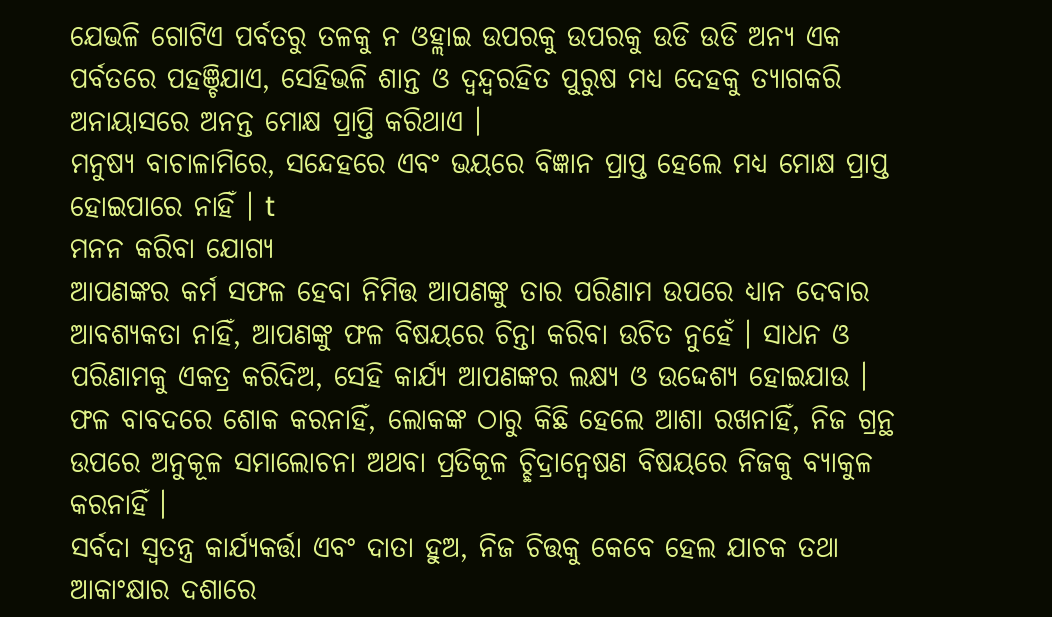ଯେଭଳି ଗୋଟିଏ ପର୍ବତରୁ ତଳକୁ ନ ଓହ୍ଲାଇ ଉପରକୁ ଉପରକୁ ଉଡି ଉଡି ଅନ୍ୟ ଏକ ପର୍ବତରେ ପହଞ୍ଚିଯାଏ, ସେହିଭଳି ଶାନ୍ତ ଓ ଦ୍ୱନ୍ଦ୍ୱରହିତ ପୁରୁଷ ମଧ୍ୟ ଦେହକୁ ତ୍ୟାଗକରି ଅନାୟାସରେ ଅନନ୍ତ ମୋକ୍ଷ ପ୍ରାପ୍ତି କରିଥାଏ ।
ମନୁଷ୍ୟ ବାଚାଳାମିରେ, ସନ୍ଦେହରେ ଏବଂ ଭୟରେ ବିଜ୍ଞାନ ପ୍ରାପ୍ତ ହେଲେ ମଧ୍ୟ ମୋକ୍ଷ ପ୍ରାପ୍ତ ହୋଇପାରେ ନାହିଁ । t
ମନନ କରିବା ଯୋଗ୍ୟ
ଆପଣଙ୍କର କର୍ମ ସଫଳ ହେବା ନିମିତ୍ତ ଆପଣଙ୍କୁ ତାର ପରିଣାମ ଉପରେ ଧ୍ୟାନ ଦେବାର ଆବଶ୍ୟକତା ନାହିଁ, ଆପଣଙ୍କୁ ଫଳ ବିଷୟରେ ଚିନ୍ତା କରିବା ଉଚିତ ନୁହେଁ । ସାଧନ ଓ ପରିଣାମକୁ ଏକତ୍ର କରିଦିଅ, ସେହି କାର୍ଯ୍ୟ ଆପଣଙ୍କର ଲକ୍ଷ୍ୟ ଓ ଉଦ୍ଦେଶ୍ୟ ହୋଇଯାଉ ।
ଫଳ ବାବଦରେ ଶୋକ କରନାହିଁ, ଲୋକଙ୍କ ଠାରୁ କିଛି ହେଲେ ଆଶା ରଖନାହିଁ, ନିଜ ଗ୍ରନ୍ଥ ଉପରେ ଅନୁକୂଳ ସମାଲୋଚନା ଅଥବା ପ୍ରତିକୂଳ ଚ୍ଛିଦ୍ରାନ୍ୱେଷଣ ବିଷୟରେ ନିଜକୁ ବ୍ୟାକୁଳ କରନାହିଁ ।
ସର୍ବଦା ସ୍ୱତନ୍ତ୍ର କାର୍ଯ୍ୟକର୍ତ୍ତା ଏବଂ ଦାତା ହୁଅ, ନିଜ ଚିତ୍ତକୁ କେବେ ହେଲ ଯାଚକ ତଥା ଆକାଂକ୍ଷାର ଦଶାରେ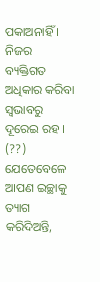ପକାଅନାହିଁ । ନିଜର ବ୍ୟକ୍ତିଗତ ଅଧିକାର କରିବା ସ୍ୱଭାବରୁ ଦୂରେଇ ରହ । (??)
ଯେତେବେଳେ ଆପଣ ଇଚ୍ଛାକୁ ତ୍ୟାଗ କରିଦିଅନ୍ତି,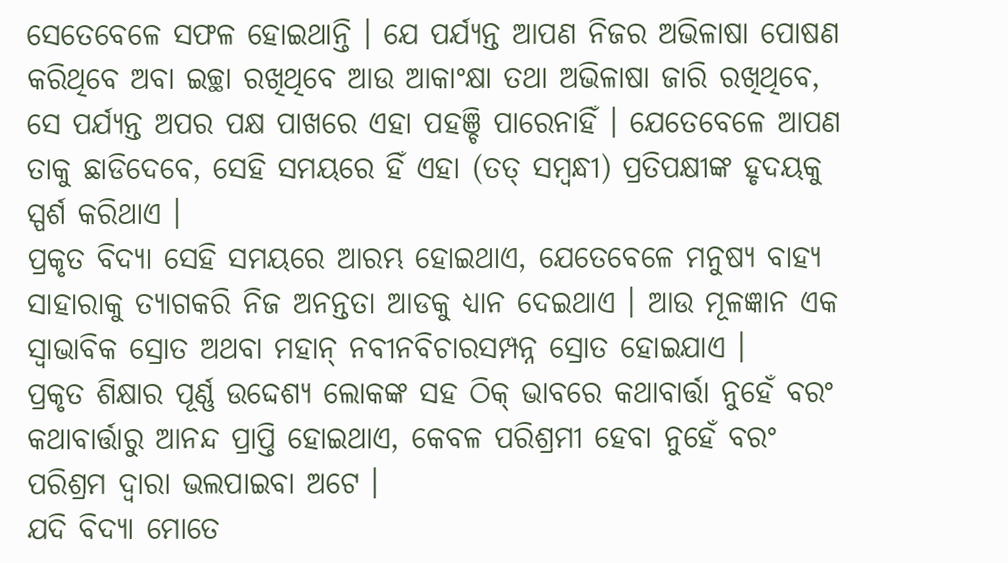ସେତେବେଳେ ସଫଳ ହୋଇଥାନ୍ତି । ଯେ ପର୍ଯ୍ୟନ୍ତ ଆପଣ ନିଜର ଅଭିଳାଷା ପୋଷଣ କରିଥିବେ ଅବା ଇଚ୍ଛା ରଖିଥିବେ ଆଉ ଆକାଂକ୍ଷା ତଥା ଅଭିଳାଷା ଜାରି ରଖିଥିବେ, ସେ ପର୍ଯ୍ୟନ୍ତ ଅପର ପକ୍ଷ ପାଖରେ ଏହା ପହଞ୍ଚି ପାରେନାହିଁ । ଯେତେବେଳେ ଆପଣ ତାକୁ ଛାଡିଦେବେ, ସେହି ସମୟରେ ହିଁ ଏହା (ତତ୍ ସମ୍ବନ୍ଧୀ) ପ୍ରତିପକ୍ଷୀଙ୍କ ହୃଦୟକୁ ସ୍ପର୍ଶ କରିଥାଏ ।
ପ୍ରକୃତ ବିଦ୍ୟା ସେହି ସମୟରେ ଆରମ୍ଭ ହୋଇଥାଏ, ଯେତେବେଳେ ମନୁଷ୍ୟ ବାହ୍ୟ ସାହାରାକୁ ତ୍ୟାଗକରି ନିଜ ଅନନ୍ତତା ଆଡକୁ ଧ୍ୟାନ ଦେଇଥାଏ । ଆଉ ମୂଳଜ୍ଞାନ ଏକ ସ୍ୱାଭାବିକ ସ୍ରୋତ ଅଥବା ମହାନ୍ ନବୀନବିଚାରସମ୍ପନ୍ନ ସ୍ରୋତ ହୋଇଯାଏ ।
ପ୍ରକୃତ ଶିକ୍ଷାର ପୂର୍ଣ୍ଣ ଉଦ୍ଦେଶ୍ୟ ଲୋକଙ୍କ ସହ ଠିକ୍ ଭାବରେ କଥାବାର୍ତ୍ତା ନୁହେଁ ବରଂ କଥାବାର୍ତ୍ତାରୁ ଆନନ୍ଦ ପ୍ରାପ୍ତି ହୋଇଥାଏ, କେବଳ ପରିଶ୍ରମୀ ହେବା ନୁହେଁ ବରଂ ପରିଶ୍ରମ ଦ୍ୱାରା ଭଲପାଇବା ଅଟେ ।
ଯଦି ବିଦ୍ୟା ମୋତେ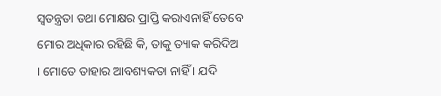ସ୍ୱତନ୍ତ୍ରତା ତଥା ମୋକ୍ଷର ପ୍ରାପ୍ତି କରାଏନାହିଁ ତେବେ ମୋର ଅଧିକାର ରହିଛି କି, ତାକୁ ତ୍ୟାକ କରିଦିଅ । ମୋତେ ତାହାର ଆବଶ୍ୟକତା ନାହିଁ । ଯଦି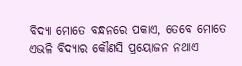ବିଦ୍ୟା ମୋତେ ବନ୍ଧନରେ ପକାଏ, ତେବେ ମୋତେ ଏଭଳି ବିଦ୍ୟାର କୌଣସି ପ୍ରୟୋଜନ ନଥାଏ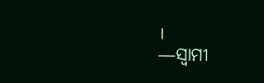।
—ସ୍ୱାମୀ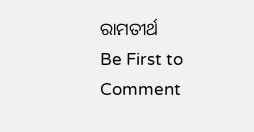ରାମତୀର୍ଥ
Be First to Comment